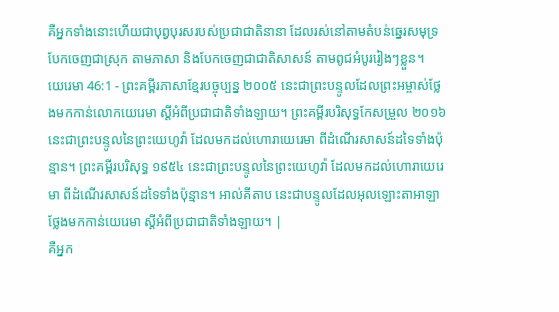គឺអ្នកទាំងនោះហើយជាបុព្វបុរសរបស់ប្រជាជាតិនានា ដែលរស់នៅតាមតំបន់ឆ្នេរសមុទ្រ បែកចេញជាស្រុក តាមភាសា និងបែកចេញជាជាតិសាសន៍ តាមពូជអំបូររៀងៗខ្លួន។
យេរេមា 46:1 - ព្រះគម្ពីរភាសាខ្មែរបច្ចុប្បន្ន ២០០៥ នេះជាព្រះបន្ទូលដែលព្រះអម្ចាស់ថ្លែងមកកាន់លោកយេរេមា ស្ដីអំពីប្រជាជាតិទាំងឡាយ។ ព្រះគម្ពីរបរិសុទ្ធកែសម្រួល ២០១៦ នេះជាព្រះបន្ទូលនៃព្រះយេហូវ៉ា ដែលមកដល់ហោរាយេរេមា ពីដំណើរសាសន៍ដទៃទាំងប៉ុន្មាន។ ព្រះគម្ពីរបរិសុទ្ធ ១៩៥៤ នេះជាព្រះបន្ទូលនៃព្រះយេហូវ៉ា ដែលមកដល់ហោរាយេរេមា ពីដំណើរសាសន៍ដទៃទាំងប៉ុន្មាន។ អាល់គីតាប នេះជាបន្ទូលដែលអុលឡោះតាអាឡាថ្លែងមកកាន់យេរេមា ស្ដីអំពីប្រជាជាតិទាំងឡាយ។ |
គឺអ្នក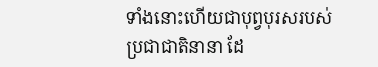ទាំងនោះហើយជាបុព្វបុរសរបស់ប្រជាជាតិនានា ដែ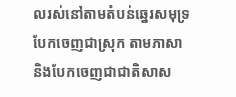លរស់នៅតាមតំបន់ឆ្នេរសមុទ្រ បែកចេញជាស្រុក តាមភាសា និងបែកចេញជាជាតិសាស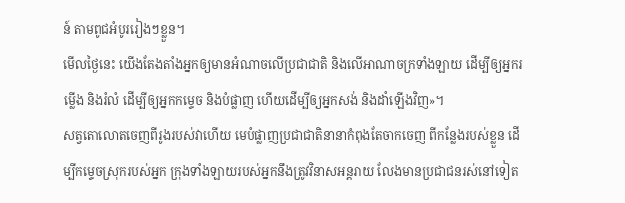ន៍ តាមពូជអំបូររៀងៗខ្លួន។
មើលថ្ងៃនេះ យើងតែងតាំងអ្នកឲ្យមានអំណាចលើប្រជាជាតិ និងលើអាណាចក្រទាំងឡាយ ដើម្បីឲ្យអ្នករម្លើង និងរំលំ ដើម្បីឲ្យអ្នកកម្ទេច និងបំផ្លាញ ហើយដើម្បីឲ្យអ្នកសង់ និងដាំឡើងវិញ»។
សត្វតោលោតចេញពីរូងរបស់វាហើយ មេបំផ្លាញប្រជាជាតិនានាកំពុងតែចាកចេញ ពីកន្លែងរបស់ខ្លួន ដើម្បីកម្ទេចស្រុករបស់អ្នក ក្រុងទាំងឡាយរបស់អ្នកនឹងត្រូវវិនាសអន្តរាយ លែងមានប្រជាជនរស់នៅទៀត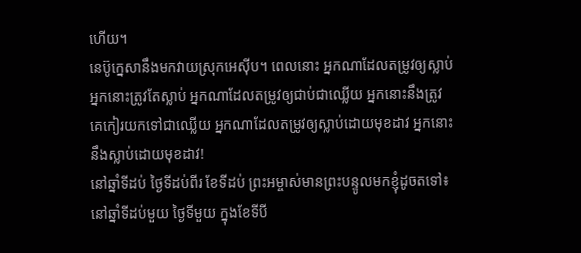ហើយ។
នេប៊ូក្នេសានឹងមកវាយស្រុកអេស៊ីប។ ពេលនោះ អ្នកណាដែលតម្រូវឲ្យស្លាប់ អ្នកនោះត្រូវតែស្លាប់ អ្នកណាដែលតម្រូវឲ្យជាប់ជាឈ្លើយ អ្នកនោះនឹងត្រូវគេកៀរយកទៅជាឈ្លើយ អ្នកណាដែលតម្រូវឲ្យស្លាប់ដោយមុខដាវ អ្នកនោះនឹងស្លាប់ដោយមុខដាវ!
នៅឆ្នាំទីដប់ ថ្ងៃទីដប់ពីរ ខែទីដប់ ព្រះអម្ចាស់មានព្រះបន្ទូលមកខ្ញុំដូចតទៅ៖
នៅឆ្នាំទីដប់មួយ ថ្ងៃទីមួយ ក្នុងខែទីបី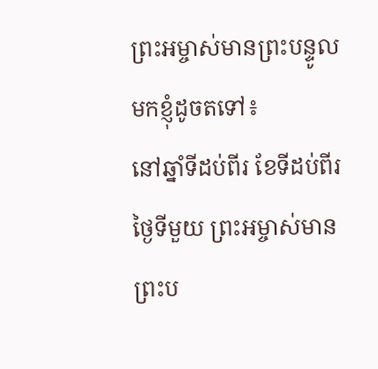ព្រះអម្ចាស់មានព្រះបន្ទូលមកខ្ញុំដូចតទៅ៖
នៅឆ្នាំទីដប់ពីរ ខែទីដប់ពីរ ថ្ងៃទីមួយ ព្រះអម្ចាស់មានព្រះប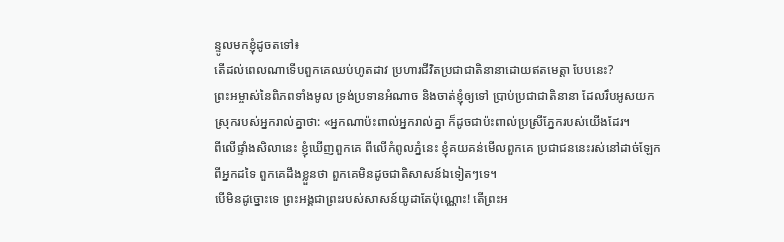ន្ទូលមកខ្ញុំដូចតទៅ៖
តើដល់ពេលណាទើបពួកគេឈប់ហូតដាវ ប្រហារជីវិតប្រជាជាតិនានាដោយឥតមេត្តា បែបនេះ?
ព្រះអម្ចាស់នៃពិភពទាំងមូល ទ្រង់ប្រទានអំណាច និងចាត់ខ្ញុំឲ្យទៅ ប្រាប់ប្រជាជាតិនានា ដែលរឹបអូសយកស្រុករបស់អ្នករាល់គ្នាថា: «អ្នកណាប៉ះពាល់អ្នករាល់គ្នា ក៏ដូចជាប៉ះពាល់ប្រស្រីភ្នែករបស់យើងដែរ។
ពីលើផ្ទាំងសិលានេះ ខ្ញុំឃើញពួកគេ ពីលើកំពូលភ្នំនេះ ខ្ញុំគយគន់មើលពួកគេ ប្រជាជននេះរស់នៅដាច់ឡែកពីអ្នកដទៃ ពួកគេដឹងខ្លួនថា ពួកគេមិនដូចជាតិសាសន៍ឯទៀតៗទេ។
បើមិនដូច្នោះទេ ព្រះអង្គជាព្រះរបស់សាសន៍យូដាតែប៉ុណ្ណោះ! តើព្រះអ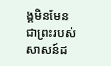ង្គមិនមែនជាព្រះរបស់សាសន៍ដ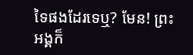ទៃផងដែរទេឬ? មែន! ព្រះអង្គក៏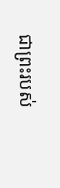ជាព្រះរបស់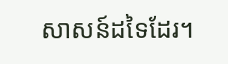សាសន៍ដទៃដែរ។